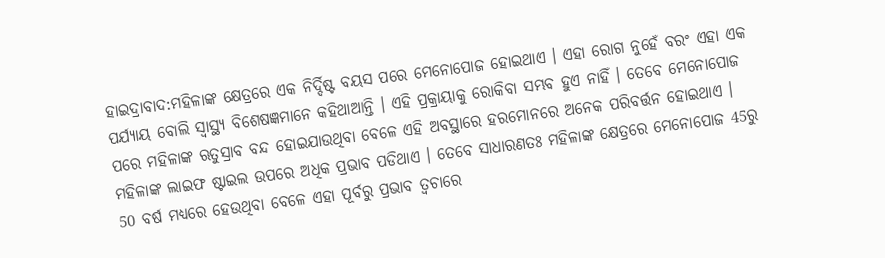ହାଇଦ୍ରାବାଦ:ମହିଳାଙ୍କ କ୍ଷେତ୍ରରେ ଏକ ନିର୍ଦ୍ଦିଷ୍ଟ ବୟସ ପରେ ମେନୋପୋଜ ହୋଇଥାଏ । ଏହା ରୋଗ ନୁହେଁ ବରଂ ଏହା ଏକ ପର୍ଯ୍ୟାୟ ବୋଲି ସ୍ବାସ୍ଥ୍ୟ ବିଶେଷଜ୍ଞମାନେ କହିଥାଆନ୍ତି । ଏହି ପ୍ରକ୍ରାୟାକୁ ରୋକିବା ସମ୍ଭବ ହୁଏ ନାହିଁ । ତେବେ ମେନୋପୋଜ ପରେ ମହିଳାଙ୍କ ଋତୁସ୍ରାବ ବନ୍ଦ ହୋଇଯାଉଥିବା ବେଳେ ଏହି ଅବସ୍ଥାରେ ହରମୋନରେ ଅନେକ ପରିବର୍ତ୍ତନ ହୋଇଥାଏ । ମହିଳାଙ୍କ ଲାଇଫ ଷ୍ଟାଇଲ ଉପରେ ଅଧିକ ପ୍ରଭାବ ପଡିଥାଏ । ତେବେ ସାଧାରଣତଃ ମହିଳାଙ୍କ କ୍ଷେତ୍ରରେ ମେନୋପୋଜ 45ରୁ 50 ବର୍ଷ ମଧ୍ୟରେ ହେଉଥିବା ବେଳେ ଏହା ପୂର୍ବରୁ ପ୍ରଭାବ ତ୍ବଚାରେ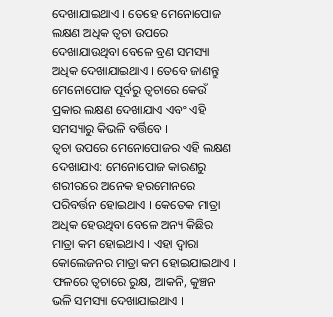ଦେଖାଯାଇଥାଏ । ତେହେ ମେନୋପୋଜ ଲକ୍ଷଣ ଅଧିକ ତ୍ବଚା ଉପରେ ଦେଖାଯାଉଥିବା ବେଳେ ବ୍ରଣ ସମସ୍ୟା ଅଧିକ ଦେଖାଯାଇଥାଏ । ତେବେ ଜାଣନ୍ତୁ ମେନୋପୋଜ ପୂର୍ବରୁ ତ୍ବଚାରେ କେଉଁ ପ୍ରକାର ଲକ୍ଷଣ ଦେଖାଯାଏ ଏବଂ ଏହି ସମସ୍ୟାରୁ କିଭଳି ବର୍ତ୍ତିବେ ।
ତ୍ବଚା ଉପରେ ମେନୋପୋଜର ଏହି ଲକ୍ଷଣ ଦେଖାଯାଏ: ମେନୋପୋଜ କାରଣରୁ ଶରୀରରେ ଅନେକ ହରମୋନରେ ପରିବର୍ତ୍ତନ ହୋଇଥାଏ । କେତେକ ମାତ୍ରା ଅଧିକ ହେଉଥିବା ବେଳେ ଅନ୍ୟ କିଛିର ମାତ୍ରା କମ ହୋଇଥାଏ । ଏହା ଦ୍ବାରା କୋଲେଜନର ମାତ୍ରା କମ ହୋଇଯାଇଥାଏ । ଫଳରେ ତ୍ବଚାରେ ରୁକ୍ଷ, ଆକନି, କୁଞ୍ଚନ ଭଳି ସମସ୍ୟା ଦେଖାଯାଇଥାଏ ।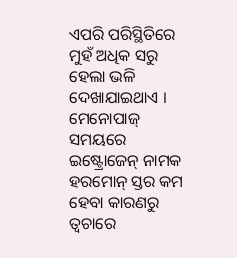ଏପରି ପରିସ୍ଥିତିରେ ମୁହଁ ଅଧିକ ସରୁ ହେଲା ଭଳି ଦେଖାଯାଇଥାଏ । ମେନୋପାଜ୍ ସମୟରେ ଇଷ୍ଟ୍ରୋଜେନ୍ ନାମକ ହରମୋନ୍ ସ୍ତର କମ ହେବା କାରଣରୁ ତ୍ବଚାରେ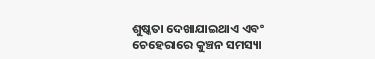ଶୁଷ୍କତା ଦେଖାଯାଇଥାଏ ଏବଂ ଚେହେରାରେ କୁଞ୍ଚନ ସମସ୍ୟା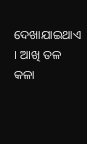ଦେଖାଯାଇଥାଏ । ଆଖି ତଳ କଳା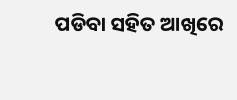ପଡିବା ସହିତ ଆଖିରେ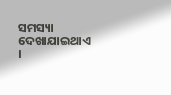ସମସ୍ୟା ଦେଖାଯାଇଥାଏ ।